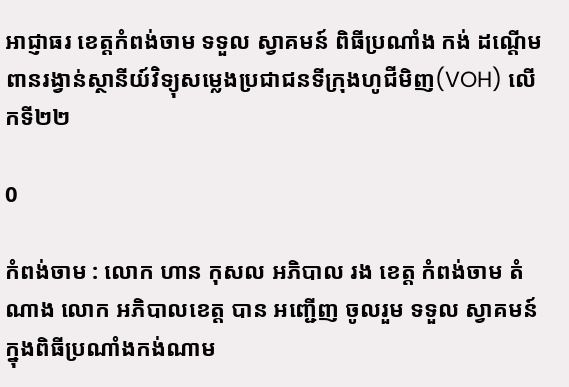អាជ្ញាធរ ខេត្តកំពង់ចាម ទទួល ស្វាគមន៍ ពិធីប្រណាំង កង់ ដណ្ដើមពានរង្វាន់ស្ថានីយ៍វិទ្យុសម្លេងប្រជាជនទីក្រុងហូជីមិញ(VOH) លើកទី២២

0

កំពង់ចាម : លោក ហាន កុសល អភិបាល រង ខេត្ត កំពង់ចាម តំណាង លោក អភិបាលខេត្ត បាន អញ្ជើញ ចូលរួម ទទួល ស្វាគមន៍ក្នុងពិធីប្រណាំងកង់ណាម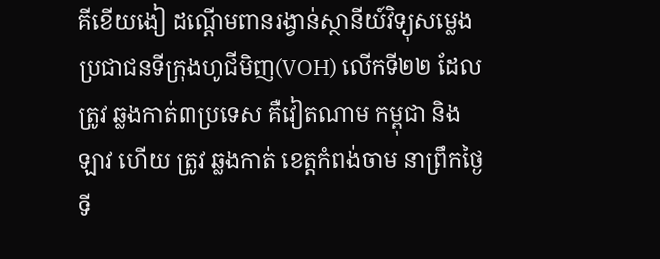គីខើយងៀ ដណ្ដើមពានរង្វាន់ស្ថានីយ៍វិទ្យុសម្លេងប្រជាជនទីក្រុងហូជីមិញ(VOH) លើកទី២២ ដែល ត្រូវ ឆ្លងកាត់៣ប្រទេស គឺវៀតណាម កម្ពុជា និង ឡាវ ហេីយ ត្រូវ ឆ្លងកាត់ ខេត្តកំពង់ចាម នាព្រឹកថ្ងៃទី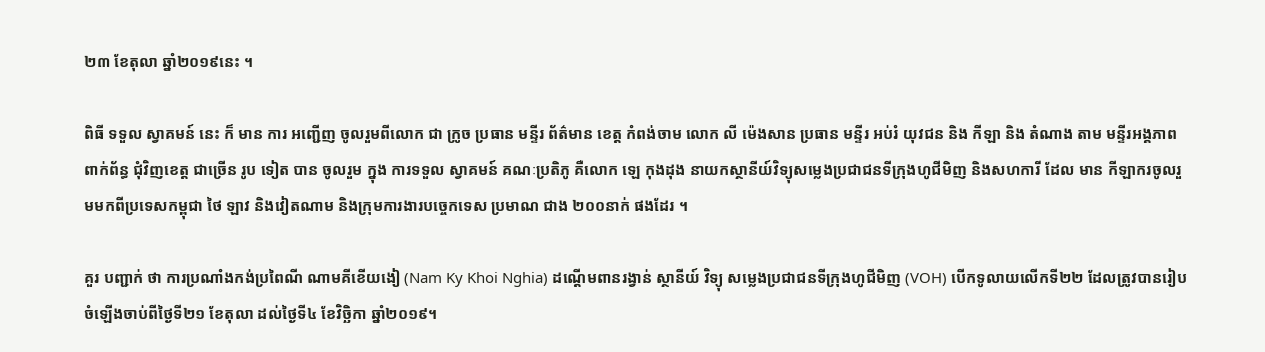២៣ ខែតុលា ឆ្នាំ២០១៩នេះ ។

ពិធី ទទួល ស្វាគមន៍ នេះ ក៏ មាន ការ អញ្ជើញ ចូលរួមពីលោក ជា ក្រូច ប្រធាន មន្ទីរ ព័ត៌មាន ខេត្ត កំពង់ចាម លោក លី ម៉េងសាន ប្រធាន មន្ទីរ អប់រំ យុវជន និង កីឡា និង តំណាង តាម មន្ទីរអង្គភាព ពាក់ព័ន្ធ ជុំវិញខេត្ត ជាច្រើន រូប ទៀត បាន ចូលរួម ក្នុង ការទទួល ស្វាគមន៍ គណៈប្រតិភូ គឺលោក ឡេ កុងដុង នាយកស្ថានីយ៍វិទ្យុសម្លេងប្រជាជនទីក្រុងហូជីមិញ និងសហការី ដែល មាន កីឡាករចូលរួមមកពីប្រទេសកម្ពុជា ថៃ ឡាវ និងវៀតណាម និងក្រុមការងារបច្ចេកទេស ប្រមាណ ជាង ២០០នាក់ ផងដែរ ។

គួរ បញ្ជាក់ ថា ការប្រណាំងកង់ប្រពៃណី ណាមគីខើយងៀ (Nam Ky Khoi Nghia) ដណ្ដើមពានរង្វាន់ ស្ថានីយ៍ វិទ្យុ សម្លេងប្រជាជនទីក្រុងហូជីមិញ (VOH) បើកទូលាយលើកទី២២ ដែលត្រូវបានរៀបចំឡើងចាប់ពីថ្ងៃទី២១ ខែតុលា ដល់ថ្ងៃទី៤ ខែវិច្ឆិកា ឆ្នាំ២០១៩។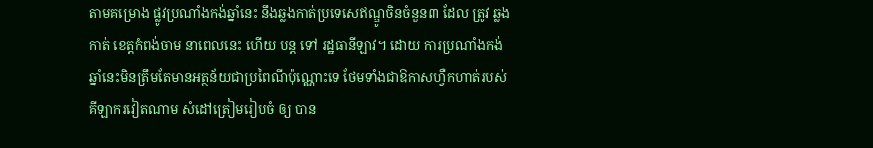តាមគម្រោង ផ្លូវប្រណាំងកង់ឆ្នាំនេះ នឹងឆ្លងកាត់ប្រទេសេឥណ្ឌូចិនចំនួន៣ ដែល ត្រូវ ឆ្លងកាត់ ខេត្តកំពង់ចាម នាពេលនេះ ហេីយ បន្ត ទៅ រដ្ឋធានីឡាវ។ ដោយ ការប្រណាំងកង់ឆ្នាំនេះមិនត្រឹមតែមានអត្ថន័យជាប្រពៃណីប៉ុណ្ណោះទេ ថែមទាំងជាឱកាសហ្វឺកហាត់របស់គីឡាករវៀតណាម សំដៅត្រៀមរៀបចំ ឲ្យ បាន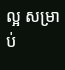ល្អ សម្រាប់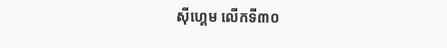ស៊ីហ្គេម លើកទី៣០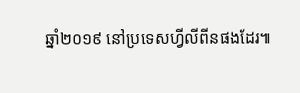ឆ្នាំ២០១៩ នៅប្រទេសហ្វីលីពីនផងដែរ៕